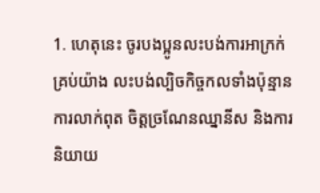1. ហេតុនេះ ចូរបងប្អូនលះបង់ការអាក្រក់គ្រប់យ៉ាង លះបង់ល្បិចកិច្ចកលទាំងប៉ុន្មាន ការលាក់ពុត ចិត្តច្រណែនឈ្នានីស និងការនិយាយ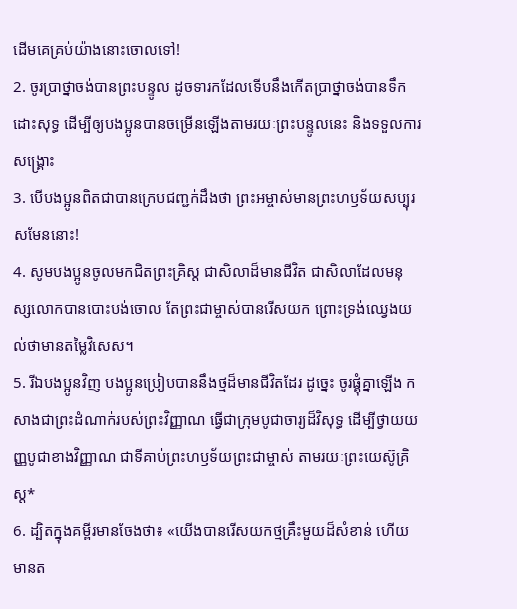ដើមគេគ្រប់យ៉ាងនោះចោលទៅ!
2. ចូរប្រាថ្នាចង់បានព្រះបន្ទូល ដូចទារកដែលទើបនឹងកើតប្រាថ្នាចង់បានទឹកដោះសុទ្ធ ដើម្បីឲ្យបងប្អូនបានចម្រើនឡើងតាមរយៈព្រះបន្ទូលនេះ និងទទួលការសង្គ្រោះ
3. បើបងប្អូនពិតជាបានក្រេបជញ្ជក់ដឹងថា ព្រះអម្ចាស់មានព្រះហឫទ័យសប្បុរសមែននោះ!
4. សូមបងប្អូនចូលមកជិតព្រះគ្រិស្ដ ជាសិលាដ៏មានជីវិត ជាសិលាដែលមនុស្សលោកបានបោះបង់ចោល តែព្រះជាម្ចាស់បានរើសយក ព្រោះទ្រង់ឈ្វេងយល់ថាមានតម្លៃវិសេស។
5. រីឯបងប្អូនវិញ បងប្អូនប្រៀបបាននឹងថ្មដ៏មានជីវិតដែរ ដូច្នេះ ចូរផ្គុំគ្នាឡើង កសាងជាព្រះដំណាក់របស់ព្រះវិញ្ញាណ ធ្វើជាក្រុមបូជាចារ្យដ៏វិសុទ្ធ ដើម្បីថ្វាយយញ្ញបូជាខាងវិញ្ញាណ ជាទីគាប់ព្រះហឫទ័យព្រះជាម្ចាស់ តាមរយៈព្រះយេស៊ូគ្រិស្ដ*
6. ដ្បិតក្នុងគម្ពីរមានចែងថា៖ «យើងបានរើសយកថ្មគ្រឹះមួយដ៏សំខាន់ ហើយមានត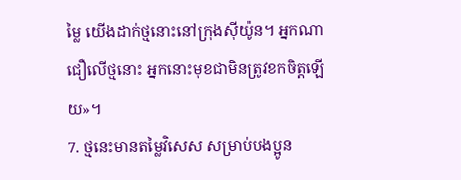ម្លៃ យើងដាក់ថ្មនោះនៅក្រុងស៊ីយ៉ូន។ អ្នកណាជឿលើថ្មនោះ អ្នកនោះមុខជាមិនត្រូវខកចិត្តឡើយ»។
7. ថ្មនេះមានតម្លៃវិសេស សម្រាប់បងប្អូន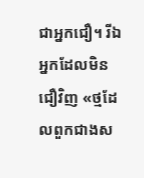ជាអ្នកជឿ។ រីឯអ្នកដែលមិនជឿវិញ «ថ្មដែលពួកជាងស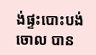ង់ផ្ទះបោះបង់ចោល បាន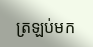ត្រឡប់មក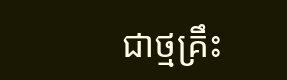ជាថ្មគ្រឹះ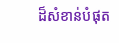ដ៏សំខាន់បំផុត